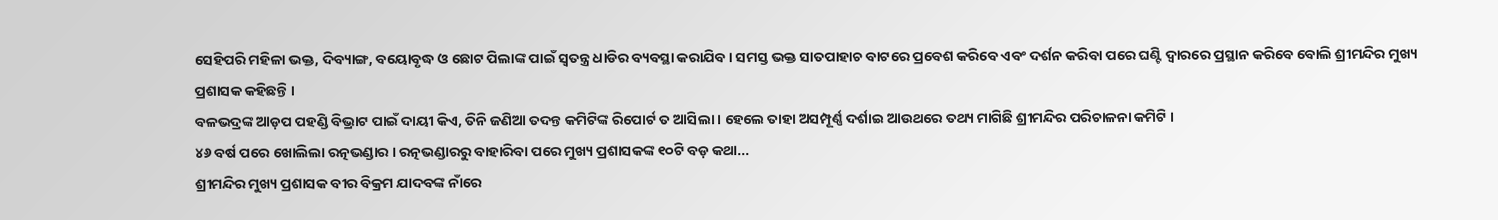ସେହିପରି ମହିଳା ଭକ୍ତ, ଦିବ୍ୟାଙ୍ଗ, ବୟୋବୃଦ୍ଧ ଓ ଛୋଟ ପିଲାଙ୍କ ପାଇଁ ସ୍ବତନ୍ତ୍ର ଧାଡିର ବ୍ୟବସ୍ଥା କରାଯିବ । ସମସ୍ତ ଭକ୍ତ ସାତପାହାଚ ବାଟରେ ପ୍ରବେଶ କରିବେ ଏବଂ ଦର୍ଶନ କରିବା ପରେ ଘଣ୍ଟି ଦ୍ବାରରେ ପ୍ରସ୍ଥାନ କରିବେ ବୋଲି ଶ୍ରୀମନ୍ଦିର ମୁଖ୍ୟ ପ୍ରଶାସକ କହିଛନ୍ତି ।
ବଳଭଦ୍ରଙ୍କ ଆଡ଼ପ ପହଣ୍ଡି ବିଭ୍ରାଟ ପାଇଁ ଦାୟୀ କିଏ, ତିନି ଜଣିଆ ତଦନ୍ତ କମିଟିଙ୍କ ରିପୋର୍ଟ ତ ଆସିଲା । ହେଲେ ତାହା ଅସମ୍ପୂର୍ଣ୍ଣ ଦର୍ଶାଇ ଆଉଥରେ ତଥ୍ୟ ମାଗିଛି ଶ୍ରୀମନ୍ଦିର ପରିଚାଳନା କମିଟି ।
୪୬ ବର୍ଷ ପରେ ଖୋଲିଲା ରତ୍ନଭଣ୍ଡାର । ରତ୍ନଭଣ୍ଡାରରୁ ବାହାରିବା ପରେ ମୁଖ୍ୟ ପ୍ରଶାସକଙ୍କ ୧୦ଟି ବଡ଼ କଥା...
ଶ୍ରୀମନ୍ଦିର ମୁଖ୍ୟ ପ୍ରଶାସକ ବୀର ବିକ୍ରମ ଯାଦବଙ୍କ ନାଁରେ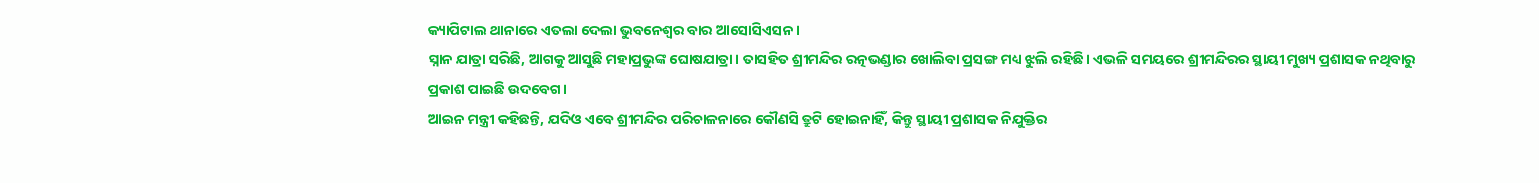କ୍ୟାପିଟାଲ ଥାନାରେ ଏତଲା ଦେଲା ଭୁବନେଶ୍ୱର ବାର ଆସୋସିଏସନ ।
ସ୍ନାନ ଯାତ୍ରା ସରିଛି, ଆଗକୁ ଆସୁଛି ମହାପ୍ରଭୁଙ୍କ ଘୋଷଯାତ୍ରା। ତାସହିତ ଶ୍ରୀମନ୍ଦିର ରତ୍ନଭଣ୍ଡାର ଖୋଲିବା ପ୍ରସଙ୍ଗ ମଧ୍ୟ ଝୁଲି ରହିଛି। ଏଭଳି ସମୟରେ ଶ୍ରୀମନ୍ଦିରର ସ୍ଥାୟୀ ମୁଖ୍ୟ ପ୍ରଶାସକ ନଥିବାରୁ ପ୍ରକାଶ ପାଇଛି ଉଦବେଗ।
ଆଇନ ମନ୍ତ୍ରୀ କହିଛନ୍ତି, ଯଦିଓ ଏବେ ଶ୍ରୀମନ୍ଦିର ପରିଚାଳନାରେ କୌଣସି ତ୍ରୁଟି ହୋଇନାହିଁ, କିନ୍ତୁ ସ୍ଥାୟୀ ପ୍ରଶାସକ ନିଯୁକ୍ତିର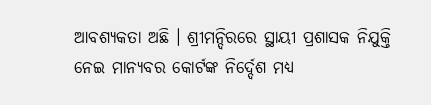ଆବଶ୍ୟକତା ଅଛି । ଶ୍ରୀମନ୍ଦିରରେ ସ୍ଥାୟୀ ପ୍ରଶାସକ ନିଯୁକ୍ତି ନେଇ ମାନ୍ୟବର କୋର୍ଟଙ୍କ ନିର୍ଦ୍ଦେଶ ମଧ୍ୟ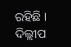ରହିଛି ।
ଦିଲ୍ଲୀପ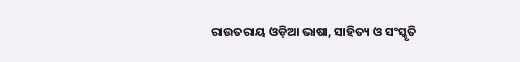ରାଉତରାୟ ଓଡ଼ିଆ ଭାଷା, ସାହିତ୍ୟ ଓ ସଂସ୍କୃତି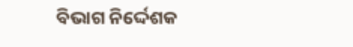ବିଭାଗ ନିର୍ଦ୍ଦେଶକ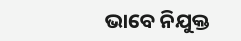ଭାବେ ନିଯୁକ୍ତ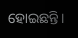ହୋଇଛନ୍ତି।